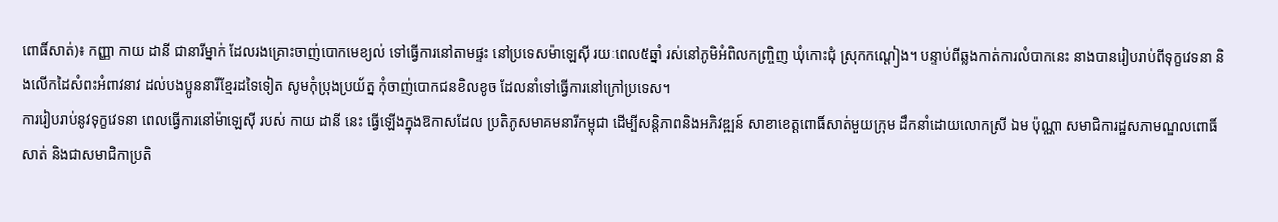ពោធិ៍សាត់)៖ កញ្ញា កាយ ដានី ជានារីម្នាក់ ដែលរងគ្រោះចាញ់បោកមេខ្យល់ ទៅធ្វើការនៅតាមផ្ទះ នៅប្រទេសម៉ាឡេស៊ី រយៈពេល៥ឆ្នាំ រស់នៅភូមិអំពិលកញ្ច្រិញ ឃុំកោះជុំ ស្រុកកណ្តៀង។ បន្ទាប់ពីឆ្លងកាត់ការលំបាកនេះ នាងបានរៀបរាប់ពីទុក្ខវេទនា និងលើកដៃសំពះអំពាវនាវ ដល់បងប្អូននារីខ្មែរដទៃទៀត សូមកុំប្រុងប្រយ័ត្ន កុំចាញ់បោកជនខិលខូច ដែលនាំទៅធ្វើការនៅក្រៅប្រទេស។
ការរៀបរាប់នូវទុក្ខវេទនា ពេលធ្វើការនៅម៉ាឡេស៊ី របស់ កាយ ដានី នេះ ធ្វើឡើងក្នុងឱកាសដែល ប្រតិភូសមាគមនារីកម្ពុជា ដើម្បីសន្តិភាពនិងអភិវឌ្ឍន៍ សាខាខេត្តពោធិ៍សាត់មួយក្រុម ដឹកនាំដោយលោកស្រី ឯម ប៉ុណ្ណា សមាជិការដ្ឋសភាមណ្ឌលពោធិ៍សាត់ និងជាសមាជិកាប្រតិ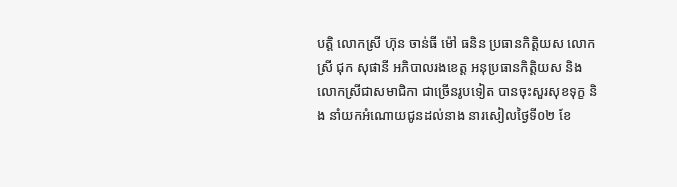បត្តិ លោកស្រី ហ៊ុន ចាន់ធី ម៉ៅ ធនិន ប្រធានកិត្តិយស លោកស្រី ជុក សុផានី អភិបាលរងខេត្ត អនុប្រធានកិត្តិយស និងលោកស្រីជាសមាជិកា ជាច្រើនរូបទៀត បានចុះសួរសុខទុក្ខ និង នាំយកអំណោយជូនដល់នាង នារសៀលថ្ងៃទី០២ ខែ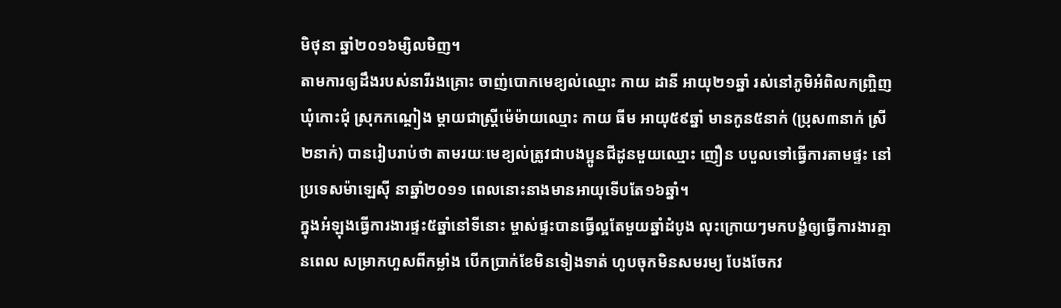មិថុនា ឆ្នាំ២០១៦ម្សិលមិញ។
តាមការឲ្យដឹងរបស់នារីរងគ្រោះ ចាញ់បោកមេខ្យល់ឈ្មោះ កាយ ដានី អាយុ២១ឆ្នាំ រស់នៅភូមិអំពិលកញ្ច្រិញ ឃុំកោះជុំ ស្រុកកណ្តៀង ម្តាយជាស្ត្រីម៉េម៉ាយឈ្មោះ កាយ ធីម អាយុ៥៩ឆ្នាំ មានកូន៥នាក់ (ប្រុស៣នាក់ ស្រី២នាក់) បានរៀបរាប់ថា តាមរយៈមេខ្យល់ត្រូវជាបងប្អូនជីដូនមួយឈ្មោះ ញឿន បបួលទៅធ្វើការតាមផ្ទះ នៅប្រទេសម៉ាឡេស៊ី នាឆ្នាំ២០១១ ពេលនោះនាងមានអាយុទើបតែ១៦ឆ្នាំ។
ក្នុងអំឡុងធ្វើការងារផ្ទះ៥ឆ្នាំនៅទីនោះ ម្ចាស់ផ្ទះបានធ្វើល្អតែមួយឆ្នាំដំបូង លុះក្រោយៗមកបង្ខំឲ្យធ្វើការងារគ្មានពេល សម្រាកហួសពីកម្លាំង បើកប្រាក់ខែមិនទៀងទាត់ ហូបចុកមិនសមរម្យ បែងចែកវ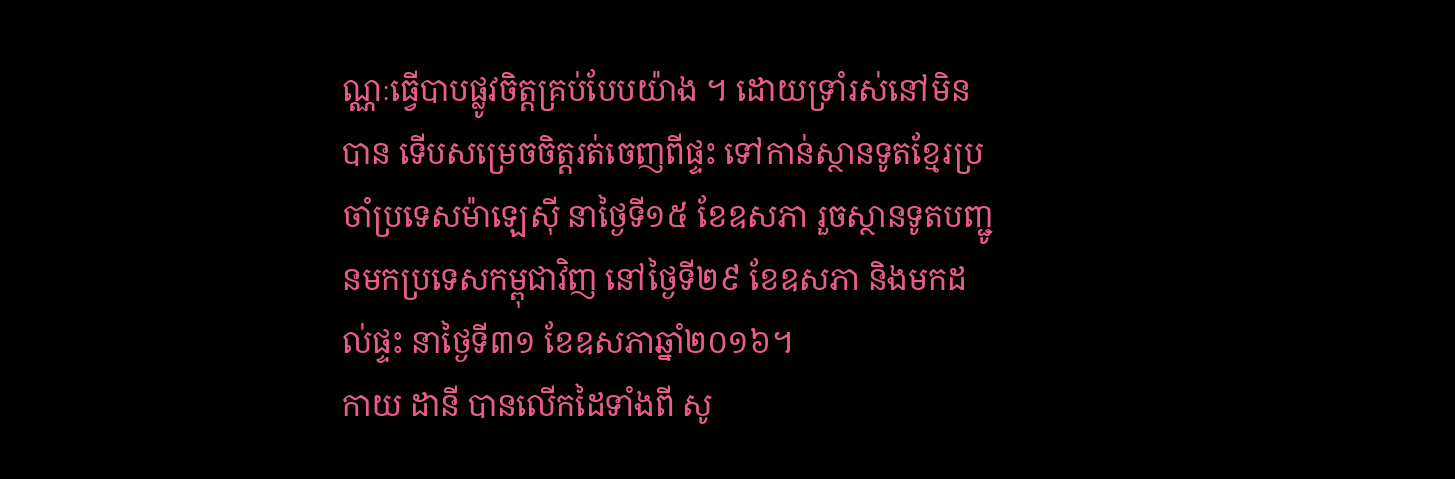ណ្ណៈធ្វើបាបផ្លូវចិត្តគ្រប់បែបយ៉ាង ។ ដោយទ្រាំរស់នៅមិនបាន ទើបសម្រេចចិត្តរត់ចេញពីផ្ទះ ទៅកាន់ស្ថានទូតខ្មែរប្រចាំប្រទេសម៉ាឡេស៊ី នាថ្ងៃទី១៥ ខែឧសភា រួចស្ថានទូតបញ្ជូនមកប្រទេសកម្ពុជាវិញ នៅថ្ងៃទី២៩ ខែឧសភា និងមកដល់ផ្ទះ នាថ្ងៃទី៣១ ខែឧសភាឆ្នាំ២០១៦។
កាយ ដានី បានលើកដៃទាំងពី សូ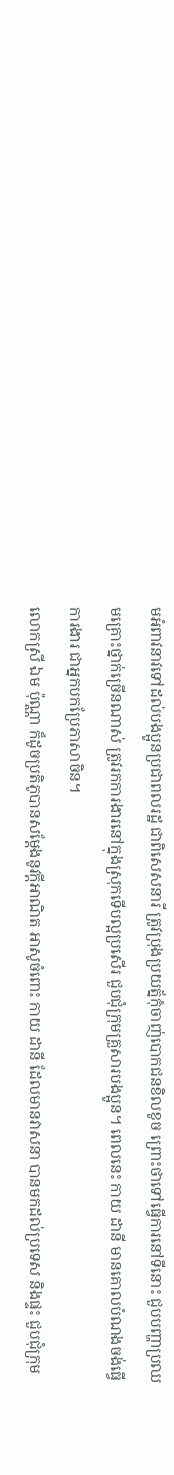មអំពាវនាវទៅដល់បងប្អូនប្រជាពលរដ្ឋ ជាពិសេសនារី ត្រូវប្រុងប្រយត្ន័កុំចាញ់បោកជនខិលខូច ព្រោះថាទៅធ្វើការនៅទីនោះ ជួបបញ្ហាប្រឈមគ្រោះថ្នាក់ច្រើនណាស់ ត្រូវរកការងារនៅក្នុងស្រុកទើបល្អប្រសើរ ជួបជុំក្រុមគ្រួសារបងប្អូន។ ពេលនេះ កាយ ដានី មានគោលបំណងចង់ធ្វើការងារ ជាអ្នកបកប្រែភាសាចិន។
លោកស្រី ឯម ប៉ុណ្ណា ក៏ដូចប្រតិភូបានសម្តែងនូវក្តីអាណិត អាសូចំពោះ កាយ ដានី ដែលមានវាសនា បានមកដល់ប្រទេស និងផ្ទះ ជួបជុំក្រុម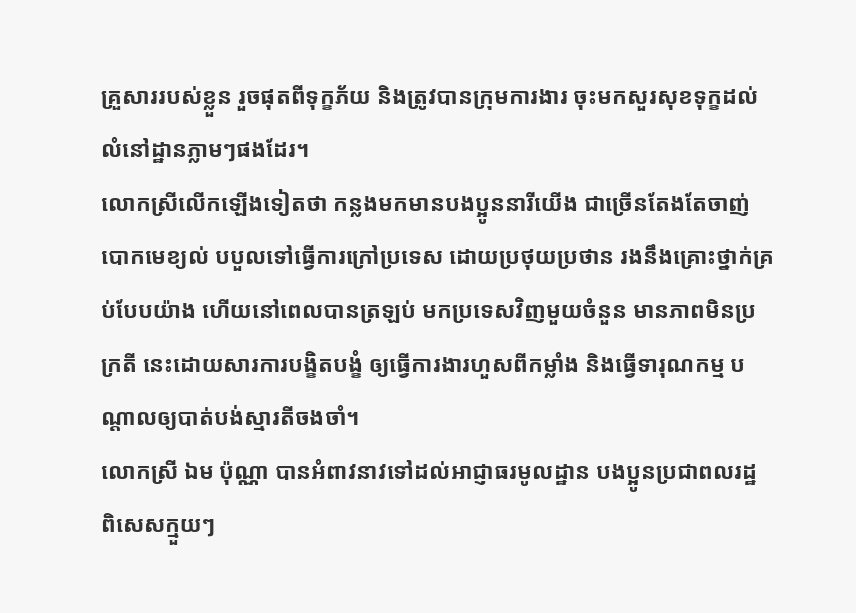គ្រួសាររបស់ខ្លួន រួចផុតពីទុក្ខភ័យ និងត្រូវបានក្រុមការងារ ចុះមកសួរសុខទុក្ខដល់លំនៅដ្ឋានភ្លាមៗផងដែរ។
លោកស្រីលើកឡើងទៀតថា កន្លងមកមានបងប្អូននារីយើង ជាច្រើនតែងតែចាញ់បោកមេខ្យល់ បបួលទៅធ្វើការក្រៅប្រទេស ដោយប្រថុយប្រថាន រងនឹងគ្រោះថ្នាក់គ្រប់បែបយ៉ាង ហើយនៅពេលបានត្រឡប់ មកប្រទេសវិញមួយចំនួន មានភាពមិនប្រក្រតី នេះដោយសារការបង្ខិតបង្ខំ ឲ្យធ្វើការងារហួសពីកម្លាំង និងធ្វើទារុណកម្ម បណ្តាលឲ្យបាត់បង់ស្មារតីចងចាំ។
លោកស្រី ឯម ប៉ុណ្ណា បានអំពាវនាវទៅដល់អាជ្ញាធរមូលដ្ឋាន បងប្អូនប្រជាពលរដ្ឋ ពិសេសក្មួយៗ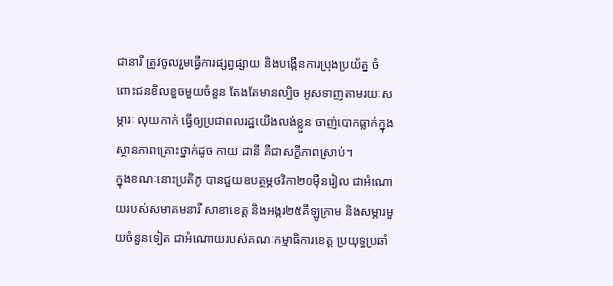ជានារី ត្រូវចូលរួមធ្វើការផ្សព្វផ្សាយ និងបង្កើនការប្រុងប្រយ័ត្ន ចំពោះជនខិលខួចមួយចំនួន តែងតែមានល្បិច អូសទាញតាមរយៈសម្ភារៈ លុយកាក់ ធ្វើឲ្យប្រជាពលរដ្ឋយើងលង់ខ្លួន ចាញ់បោកធ្លាក់ក្នុងស្ថានភាពគ្រោះថ្នាក់ដូច កាយ ដានី គឺជាសក្ខីភាពស្រាប់។
ក្នុងខណៈនោះប្រតិភូ បានជួយឧបត្ថម្ភថវិកា២០ម៉ឺនរៀល ជាអំណោយរបស់សមាគមនារី សាខាខេត្ត និងអង្ករ២៥គីឡូក្រាម និងសម្ភារមួយចំនួនទៀត ជាអំណោយរបស់គណៈកម្មាធិការខេត្ត ប្រយុទ្ធប្រឆាំ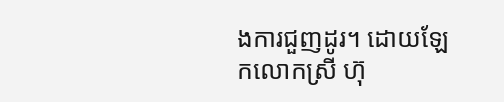ងការជួញដូរ។ ដោយឡែកលោកស្រី ហ៊ុ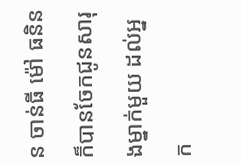ន ចាន់ធី ម៉ៅ ធនិន ក៏បានចែកជូនសារុងម្នាក់មួយ ដល់អ្នក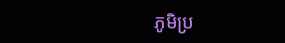ភូមិប្រ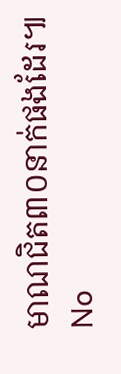មាណជិត៣០នាក់ផងដែរ៕
No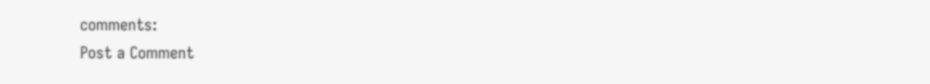comments:
Post a Comment